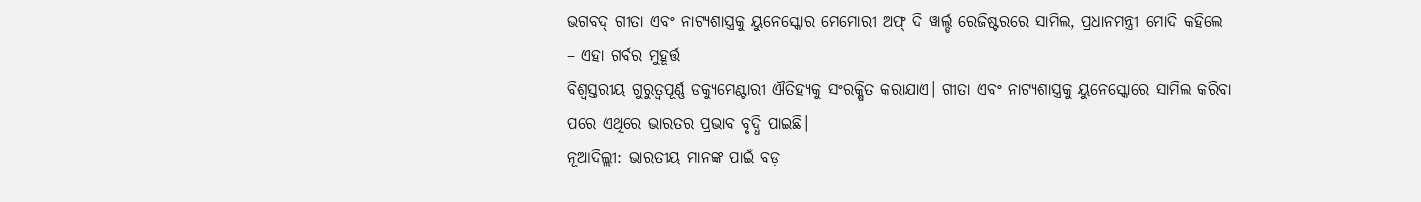ଭଗବଦ୍ ଗୀତା ଏବଂ ନାଟ୍ୟଶାସ୍ତ୍ରକୁ ୟୁନେସ୍କୋର ମେମୋରୀ ଅଫ୍ ଦି ୱାର୍ଲ୍ଡ ରେଜିଷ୍ଟରରେ ସାମିଲ, ପ୍ରଧାନମନ୍ତ୍ରୀ ମୋଦି କହିଲେ – ଏହା ଗର୍ବର ମୁହୂର୍ତ୍ତ
ବିଶ୍ୱସ୍ତରୀୟ ଗୁରୁତ୍ୱପୂର୍ଣ୍ଣ ଡକ୍ୟୁମେଣ୍ଟାରୀ ଐତିହ୍ୟକୁ ସଂରକ୍ଷିତ କରାଯାଏ। ଗୀତା ଏବଂ ନାଟ୍ୟଶାସ୍ତ୍ରକୁ ୟୁନେସ୍କୋରେ ସାମିଲ କରିବା ପରେ ଏଥିରେ ଭାରତର ପ୍ରଭାବ ବୃଦ୍ଧି ପାଇଛି।
ନୂଆଦିଲ୍ଲୀ: ଭାରତୀୟ ମାନଙ୍କ ପାଇଁ ବଡ଼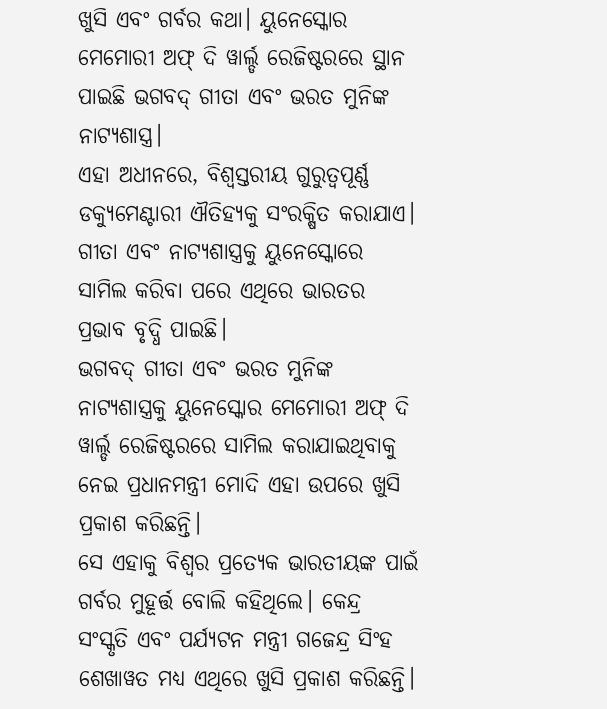ଖୁସି ଏବଂ ଗର୍ବର କଥା। ୟୁନେସ୍କୋର ମେମୋରୀ ଅଫ୍ ଦି ୱାର୍ଲ୍ଡ ରେଜିଷ୍ଟରରେ ସ୍ଥାନ ପାଇଛି ଭଗବଦ୍ ଗୀତା ଏବଂ ଭରତ ମୁନିଙ୍କ ନାଟ୍ୟଶାସ୍ତ୍ର।
ଏହା ଅଧୀନରେ, ବିଶ୍ୱସ୍ତରୀୟ ଗୁରୁତ୍ୱପୂର୍ଣ୍ଣ ଡକ୍ୟୁମେଣ୍ଟାରୀ ଐତିହ୍ୟକୁ ସଂରକ୍ଷିତ କରାଯାଏ। ଗୀତା ଏବଂ ନାଟ୍ୟଶାସ୍ତ୍ରକୁ ୟୁନେସ୍କୋରେ ସାମିଲ କରିବା ପରେ ଏଥିରେ ଭାରତର ପ୍ରଭାବ ବୃଦ୍ଧି ପାଇଛି।
ଭଗବଦ୍ ଗୀତା ଏବଂ ଭରତ ମୁନିଙ୍କ ନାଟ୍ୟଶାସ୍ତ୍ରକୁ ୟୁନେସ୍କୋର ମେମୋରୀ ଅଫ୍ ଦି ୱାର୍ଲ୍ଡ ରେଜିଷ୍ଟରରେ ସାମିଲ କରାଯାଇଥିବାକୁ ନେଇ ପ୍ରଧାନମନ୍ତ୍ରୀ ମୋଦି ଏହା ଉପରେ ଖୁସି ପ୍ରକାଶ କରିଛନ୍ତି।
ସେ ଏହାକୁ ବିଶ୍ୱର ପ୍ରତ୍ୟେକ ଭାରତୀୟଙ୍କ ପାଇଁ ଗର୍ବର ମୁହୂର୍ତ୍ତ ବୋଲି କହିଥିଲେ। କେନ୍ଦ୍ର ସଂସ୍କୃତି ଏବଂ ପର୍ଯ୍ୟଟନ ମନ୍ତ୍ରୀ ଗଜେନ୍ଦ୍ର ସିଂହ ଶେଖାୱତ ମଧ୍ୟ ଏଥିରେ ଖୁସି ପ୍ରକାଶ କରିଛନ୍ତି।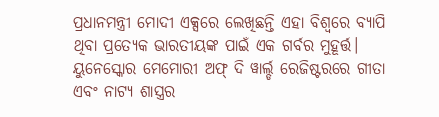ପ୍ରଧାନମନ୍ତ୍ରୀ ମୋଦୀ ଏକ୍ସରେ ଲେଖିଛନ୍ତି ଏହା ବିଶ୍ୱରେ ବ୍ୟାପି ଥିବା ପ୍ରତ୍ୟେକ ଭାରତୀୟଙ୍କ ପାଇଁ ଏକ ଗର୍ବର ମୁହୂର୍ତ୍ତ। ୟୁନେସ୍କୋର ମେମୋରୀ ଅଫ୍ ଦି ୱାର୍ଲ୍ଡ ରେଜିଷ୍ଟରରେ ଗୀତା ଏବଂ ନାଟ୍ୟ ଶାସ୍ତ୍ରର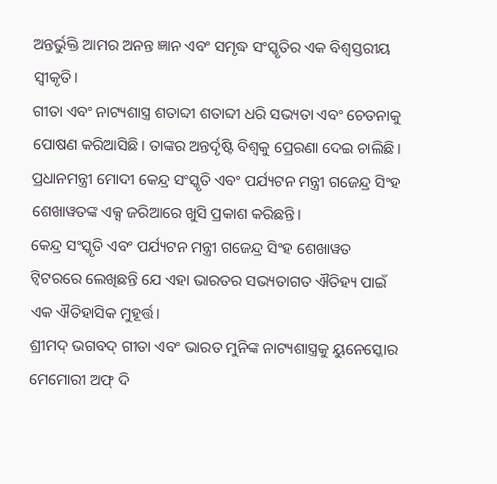ଅନ୍ତର୍ଭୁକ୍ତି ଆମର ଅନନ୍ତ ଜ୍ଞାନ ଏବଂ ସମୃଦ୍ଧ ସଂସ୍କୃତିର ଏକ ବିଶ୍ୱସ୍ତରୀୟ ସ୍ୱୀକୃତି।
ଗୀତା ଏବଂ ନାଟ୍ୟଶାସ୍ତ୍ର ଶତାବ୍ଦୀ ଶତାବ୍ଦୀ ଧରି ସଭ୍ୟତା ଏବଂ ଚେତନାକୁ ପୋଷଣ କରିଆସିଛି। ତାଙ୍କର ଅନ୍ତର୍ଦୃଷ୍ଟି ବିଶ୍ୱକୁ ପ୍ରେରଣା ଦେଇ ଚାଲିଛି। ପ୍ରଧାନମନ୍ତ୍ରୀ ମୋଦୀ କେନ୍ଦ୍ର ସଂସ୍କୃତି ଏବଂ ପର୍ଯ୍ୟଟନ ମନ୍ତ୍ରୀ ଗଜେନ୍ଦ୍ର ସିଂହ ଶେଖାୱତଙ୍କ ଏକ୍ସ ଜରିଆରେ ଖୁସି ପ୍ରକାଶ କରିଛନ୍ତି।
କେନ୍ଦ୍ର ସଂସ୍କୃତି ଏବଂ ପର୍ଯ୍ୟଟନ ମନ୍ତ୍ରୀ ଗଜେନ୍ଦ୍ର ସିଂହ ଶେଖାୱତ ଟ୍ୱିଟରରେ ଲେଖିଛନ୍ତି ଯେ ଏହା ଭାରତର ସଭ୍ୟତାଗତ ଐତିହ୍ୟ ପାଇଁ ଏକ ଐତିହାସିକ ମୁହୂର୍ତ୍ତ।
ଶ୍ରୀମଦ୍ ଭଗବଦ୍ ଗୀତା ଏବଂ ଭାରତ ମୁନିଙ୍କ ନାଟ୍ୟଶାସ୍ତ୍ରକୁ ୟୁନେସ୍କୋର ମେମୋରୀ ଅଫ୍ ଦି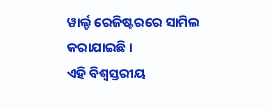ୱାର୍ଲ୍ଡ ରେଜିଷ୍ଟରରେ ସାମିଲ କରାଯାଇଛି।
ଏହି ବିଶ୍ୱସ୍ତରୀୟ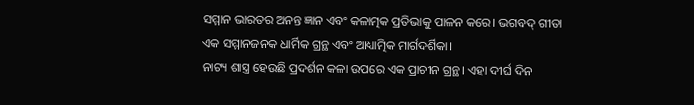ସମ୍ମାନ ଭାରତର ଅନନ୍ତ ଜ୍ଞାନ ଏବଂ କଳାତ୍ମକ ପ୍ରତିଭାକୁ ପାଳନ କରେ। ଭଗବଦ୍ ଗୀତା ଏକ ସମ୍ମାନଜନକ ଧାର୍ମିକ ଗ୍ରନ୍ଥ ଏବଂ ଆଧ୍ୟାତ୍ମିକ ମାର୍ଗଦର୍ଶିକା।
ନାଟ୍ୟ ଶାସ୍ତ୍ର ହେଉଛି ପ୍ରଦର୍ଶନ କଳା ଉପରେ ଏକ ପ୍ରାଚୀନ ଗ୍ରନ୍ଥ। ଏହା ଦୀର୍ଘ ଦିନ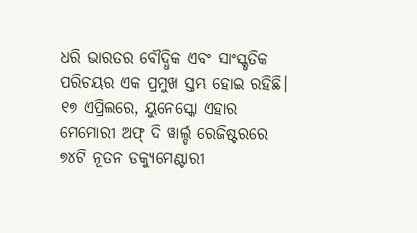ଧରି ଭାରତର ବୌଦ୍ଧିକ ଏବଂ ସାଂସ୍କୃତିକ ପରିଚୟର ଏକ ପ୍ରମୁଖ ସ୍ତମ୍ଭ ହୋଇ ରହିଛି।
୧୭ ଏପ୍ରିଲରେ, ୟୁନେସ୍କୋ ଏହାର ମେମୋରୀ ଅଫ୍ ଦି ୱାର୍ଲ୍ଡ ରେଜିଷ୍ଟରରେ ୭୪ଟି ନୂତନ ଡକ୍ୟୁମେଣ୍ଟାରୀ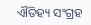ଐତିହ୍ୟ ସଂଗ୍ରହ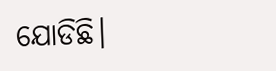ଯୋଡିଛି।